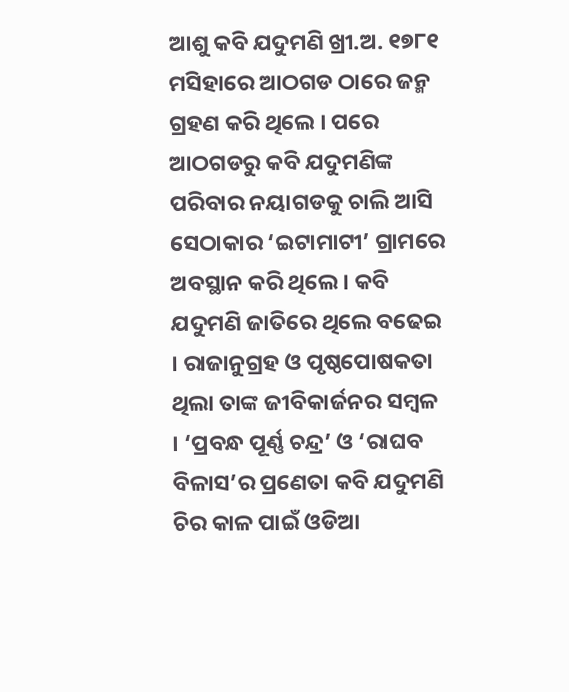ଆଶୁ କବି ଯଦୁମଣି ଖ୍ରୀ.ଅ. ୧୭୮୧ ମସିହାରେ ଆଠଗଡ ଠାରେ ଜନ୍ମ ଗ୍ରହଣ କରି ଥିଲେ । ପରେ ଆଠଗଡରୁ କବି ଯଦୁମଣିଙ୍କ ପରିବାର ନୟାଗଡକୁ ଚାଲି ଆସି ସେଠାକାର ‘ଇଟାମାଟୀ’ ଗ୍ରାମରେ ଅବସ୍ଥାନ କରି ଥିଲେ । କବି ଯଦୁମଣି ଜାତିରେ ଥିଲେ ବଢେଇ । ରାଜାନୁଗ୍ରହ ଓ ପୃଷ୍ଠପୋଷକତା ଥିଲା ତାଙ୍କ ଜୀବିକାର୍ଜନର ସମ୍ବଳ । ‘ପ୍ରବନ୍ଧ ପୂର୍ଣ୍ଣ ଚନ୍ଦ୍ର’ ଓ ‘ରାଘବ ବିଳାସ’ର ପ୍ରଣେତା କବି ଯଦୁମଣି ଚିର କାଳ ପାଇଁ ଓଡିଆ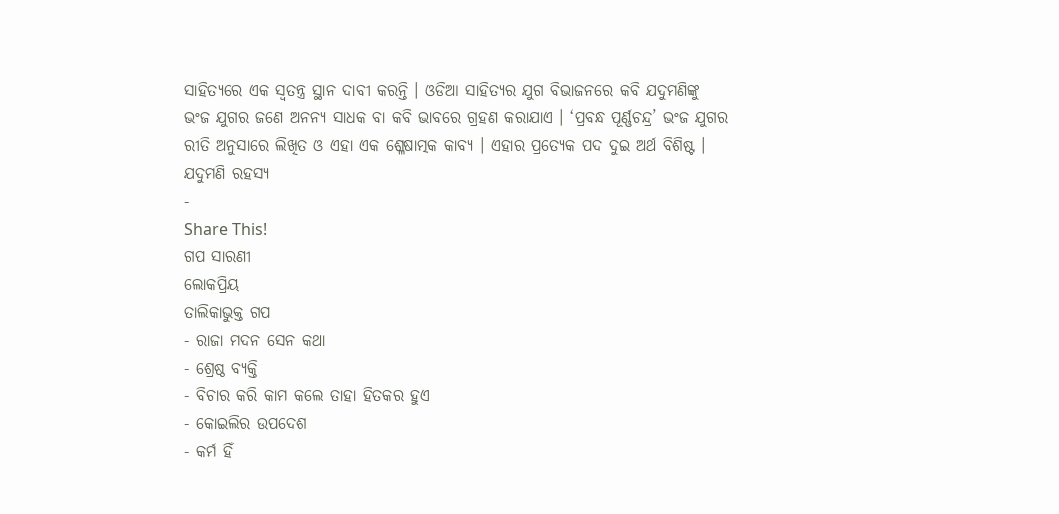ସାହିତ୍ୟରେ ଏକ ସ୍ୱତନ୍ତ୍ର ସ୍ଥାନ ଦାବୀ କରନ୍ତି । ଓଡିଆ ସାହିତ୍ୟର ଯୁଗ ବିଭାଜନରେ କବି ଯଦୁମଣିଙ୍କୁ ଭଂଜ ଯୁଗର ଜଣେ ଅନନ୍ୟ ସାଧକ ବା କବି ଭାବରେ ଗ୍ରହଣ କରାଯାଏ । ‘ପ୍ରବନ୍ଧ ପୂର୍ଣ୍ଣଚନ୍ଦ୍ର’ ଭଂଜ ଯୁଗର ରୀତି ଅନୁସାରେ ଲିଖିତ ଓ ଏହା ଏକ ଶ୍ଳେଷାତ୍ମକ କାବ୍ୟ । ଏହାର ପ୍ରତ୍ୟେକ ପଦ ଦୁଇ ଅର୍ଥ ବିଶିଷ୍ଟ ।
ଯଦୁମଣି ରହସ୍ୟ
-
Share This!
ଗପ ସାରଣୀ
ଲୋକପ୍ରିୟ
ତାଲିକାଭୁକ୍ତ ଗପ
- ରାଜା ମଦନ ସେନ କଥା
- ଶ୍ରେଷ୍ଠ ବ୍ୟକ୍ତି
- ବିଚାର କରି କାମ କଲେ ତାହା ହିତକର ହୁଏ
- କୋଇଲିର ଉପଦେଶ
- କର୍ମ ହିଁ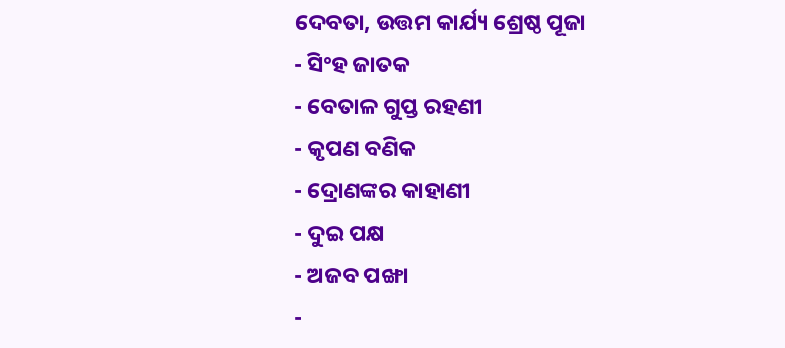ଦେବତା, ଉତ୍ତମ କାର୍ଯ୍ୟ ଶ୍ରେଷ୍ଠ ପୂଜା
- ସିଂହ ଜାତକ
- ବେତାଳ ଗୁପ୍ତ ରହଣୀ
- କୃପଣ ବଣିକ
- ଦ୍ରୋଣଙ୍କର କାହାଣୀ
- ଦୁଇ ପକ୍ଷ
- ଅଜବ ପଙ୍ଖା
-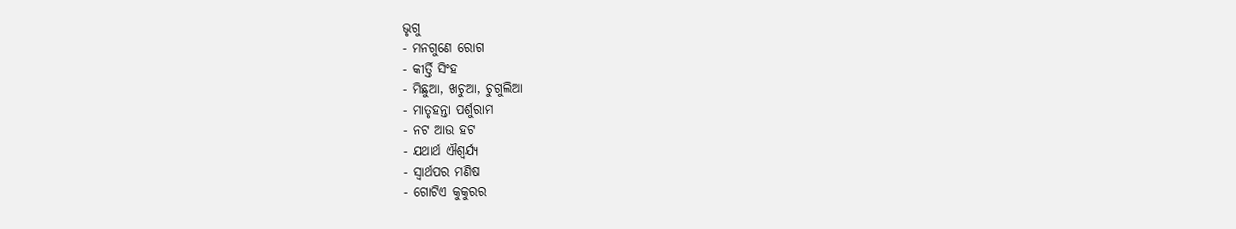ଭୃଗୁ
- ମନଗୁଣେ ରୋଗ
- କୀର୍ତ୍ତି ସିଂହ
- ମିଛୁଆ, ଖଚୁଆ, ଚୁଗୁଲିଆ
- ମାତୃହନ୍ତା ପର୍ଶୁରାମ
- ନଟ ଆଉ ହଟ
- ଯଥାର୍ଥ ଐଶ୍ୱର୍ଯ୍ୟ
- ସ୍ୱାର୍ଥପର ମଣିଷ
- ଗୋଟିଏ କୁକୁରର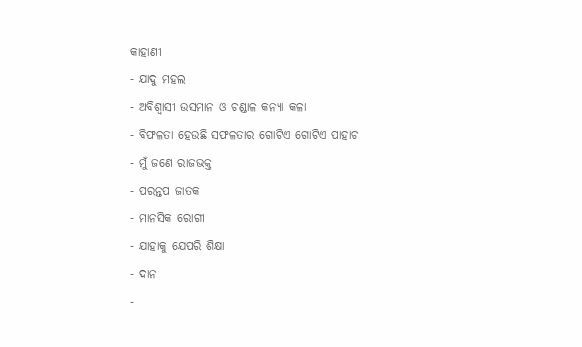କାହାଣୀ
- ଯାଦୁ ମହଲ
- ଅବିଶ୍ୱାସୀ ଉସମାନ ଓ ଚଣ୍ଡାଳ କନ୍ୟା କଳା
- ବିଫଳତା ହେଉଛି ସଫଳତାର ଗୋଟିଏ ଗୋଟିଏ ପାହାଚ
- ମୁଁ ଜଣେ ରାଜଭକ୍ତ
- ପରନ୍ତପ ଜାତକ
- ମାନସିକ ରୋଗୀ
- ଯାହାକୁ ଯେପରି ଶିକ୍ଷା
- ଦାନ
-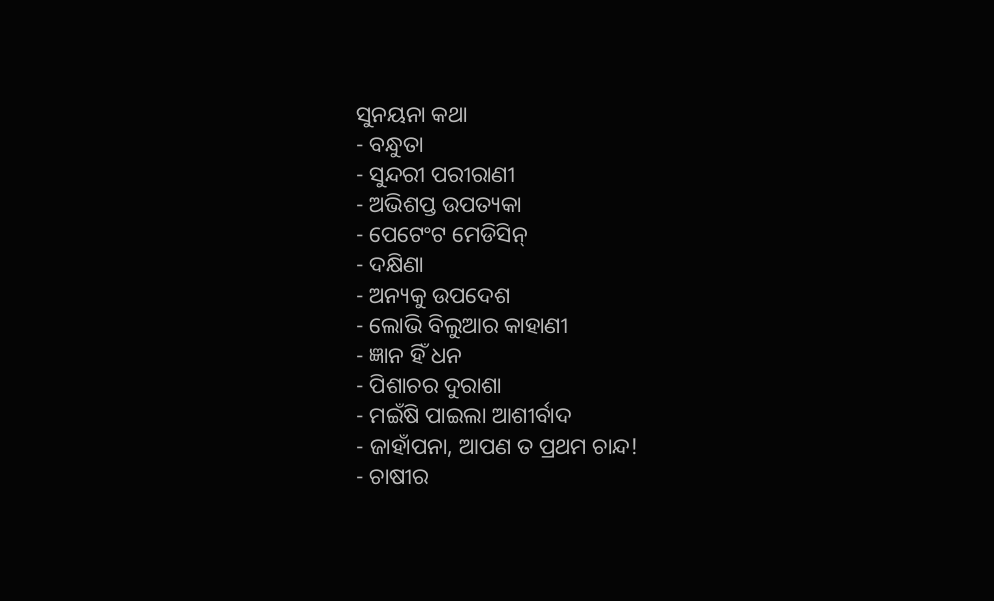ସୁନୟନା କଥା
- ବନ୍ଧୁତା
- ସୁନ୍ଦରୀ ପରୀରାଣୀ
- ଅଭିଶପ୍ତ ଉପତ୍ୟକା
- ପେଟେଂଟ ମେଡିସିନ୍
- ଦକ୍ଷିଣା
- ଅନ୍ୟକୁ ଉପଦେଶ
- ଲୋଭି ବିଲୁଆର କାହାଣୀ
- ଜ୍ଞାନ ହିଁ ଧନ
- ପିଶାଚର ଦୁରାଶା
- ମଇଁଷି ପାଇଲା ଆଶୀର୍ବାଦ
- ଜାହାଁପନା, ଆପଣ ତ ପ୍ରଥମ ଚାନ୍ଦ!
- ଚାଷୀର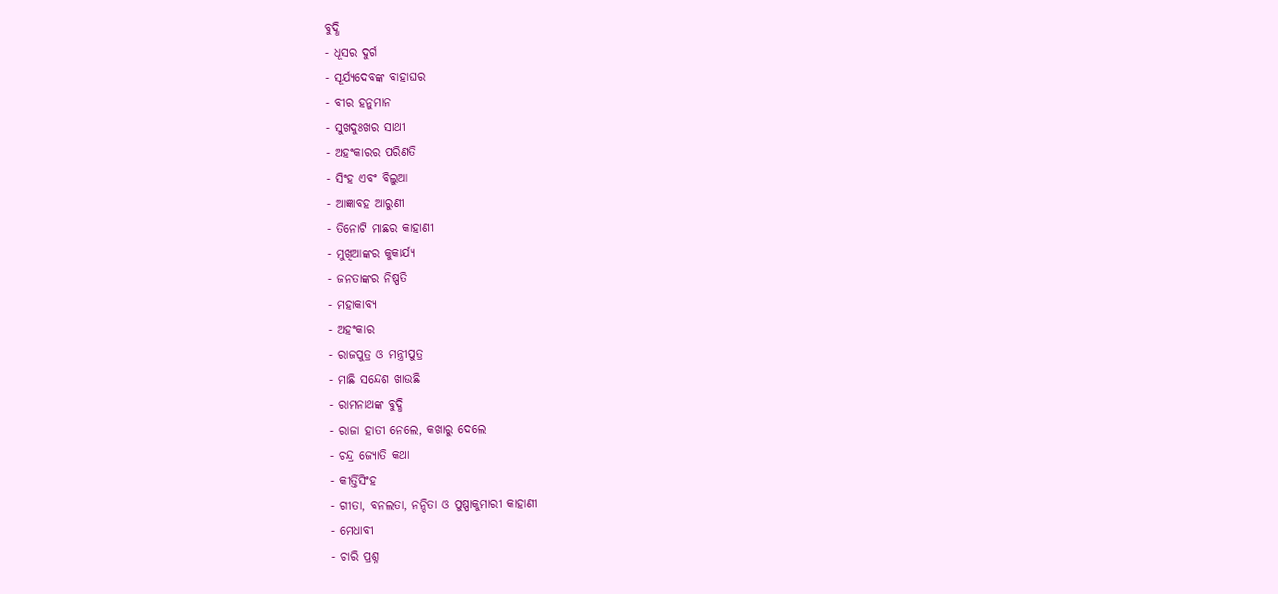ବୁଦ୍ଧି
- ଧୂସର ଦୁର୍ଗ
- ସୂର୍ଯ୍ୟଦେବଙ୍କ ବାହାଘର
- ବୀର ହନୁମାନ
- ସୁଖଦୁଃଖର ସାଥୀ
- ଅହଂକାରର ପରିଣତି
- ସିଂହ ଏବଂ ବିଲୁଆ
- ଆଜ୍ଞାବହ ଆରୁଣୀ
- ତିନୋଟି ମାଛର କାହାଣୀ
- ମୁଖିଆଙ୍କର କୁକାର୍ଯ୍ୟ
- ଜନତାଙ୍କର ନିଷ୍ପତି
- ମହାକାବ୍ୟ
- ଅହଂକାର
- ରାଜପୁତ୍ର ଓ ମନ୍ତ୍ରୀପୁତ୍ର
- ମାଛି ସନ୍ଦେଶ ଖାଉଛି
- ରାମନାଥଙ୍କ ବୁଦ୍ଧି
- ରାଜା ହାତୀ ନେଲେ, କଖାରୁ ଦେଲେ
- ଚନ୍ଦ୍ର ଜ୍ୟୋତି କଥା
- କୀର୍ତ୍ତିସିଂହ
- ଗୀତା, ବନଲତା, ନନ୍ଦିତା ଓ ପୁଷ୍ପାକୁମାରୀ କାହାଣୀ
- ମେଧାବୀ
- ଚାରି ପ୍ରଶ୍ନ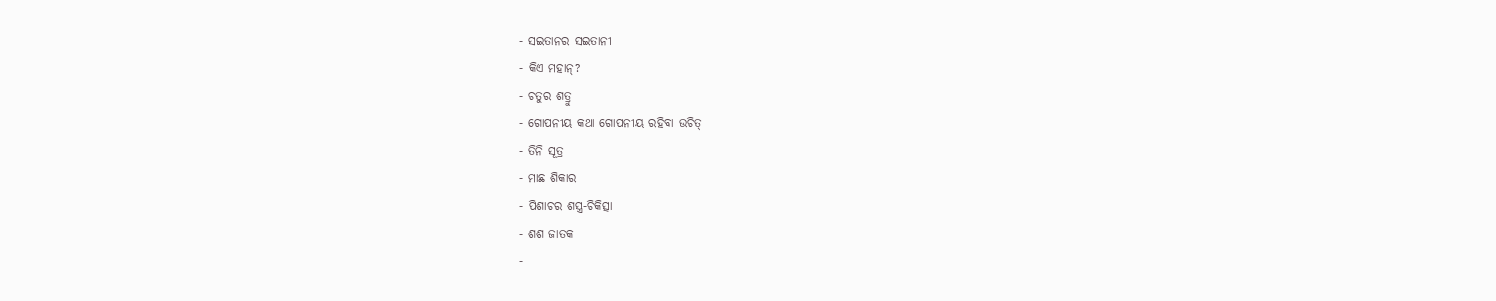- ସଇତାନର ସଇତାନୀ
- କିଏ ମହାନ୍?
- ଚତୁର ଶତ୍ରୁ
- ଗୋପନୀୟ କଥା ଗୋପନୀୟ ରହିବା ଉଚିତ୍
- ତିନି ସୂତ୍ର
- ମାଛ ଶିକାର
- ପିଶାଚର ଶସ୍ତ୍ର-ଚିକିତ୍ସା
- ଶଶ ଜାତକ
-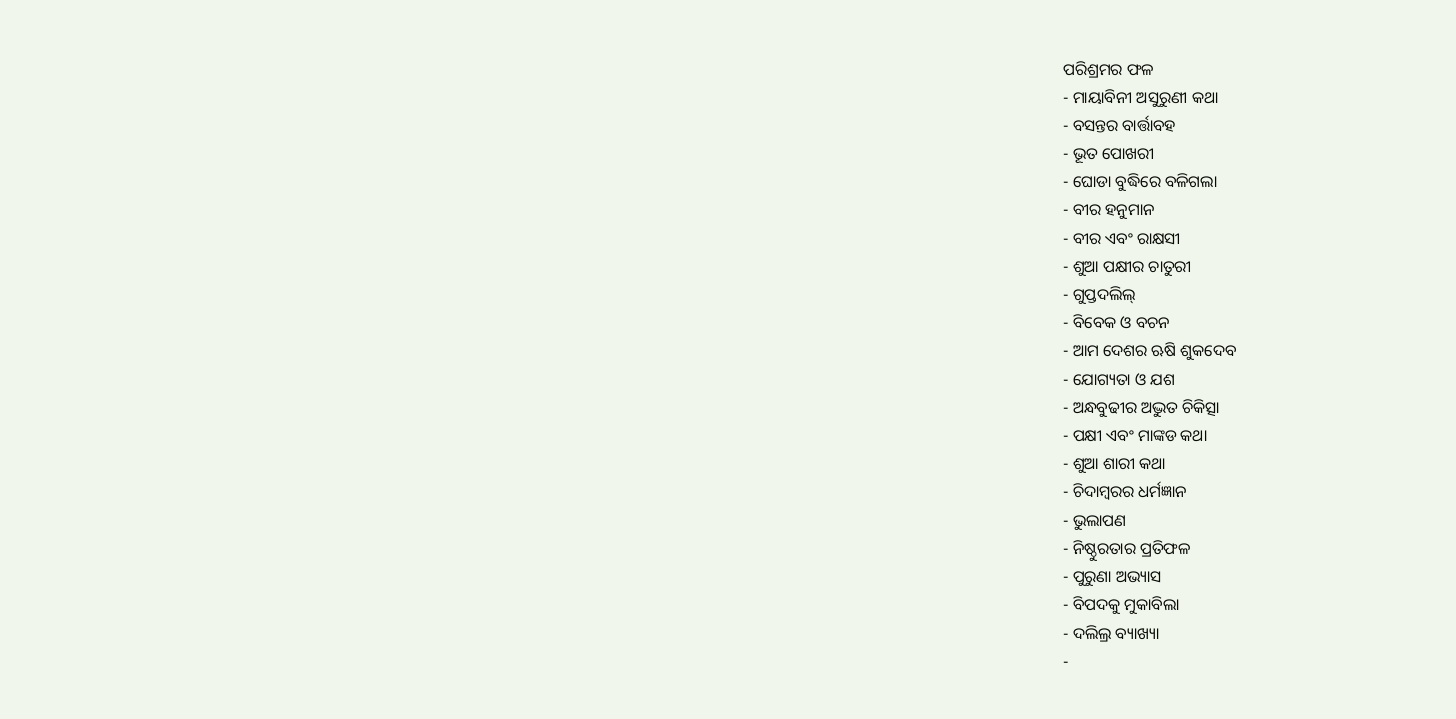ପରିଶ୍ରମର ଫଳ
- ମାୟାବିନୀ ଅସୁରୁଣୀ କଥା
- ବସନ୍ତର ବାର୍ତ୍ତାବହ
- ଭୂତ ପୋଖରୀ
- ଘୋଡା ବୁଦ୍ଧିରେ ବଳିଗଲା
- ବୀର ହନୁମାନ
- ବୀର ଏବଂ ରାକ୍ଷସୀ
- ଶୁଆ ପକ୍ଷୀର ଚାତୁରୀ
- ଗୁପ୍ତଦଲିଲ୍
- ବିବେକ ଓ ବଚନ
- ଆମ ଦେଶର ଋଷି ଶୁକଦେବ
- ଯୋଗ୍ୟତା ଓ ଯଶ
- ଅନ୍ଧବୁଢୀର ଅଦ୍ଭୁତ ଚିକିତ୍ସା
- ପକ୍ଷୀ ଏବଂ ମାଙ୍କଡ କଥା
- ଶୁଆ ଶାରୀ କଥା
- ଚିଦାମ୍ବରର ଧର୍ମଜ୍ଞାନ
- ଭୁଲାପଣ
- ନିଷ୍ଠୁରତାର ପ୍ରତିଫଳ
- ପୁରୁଣା ଅଭ୍ୟାସ
- ବିପଦକୁ ମୁକାବିଲା
- ଦଲିଲ୍ର ବ୍ୟାଖ୍ୟା
-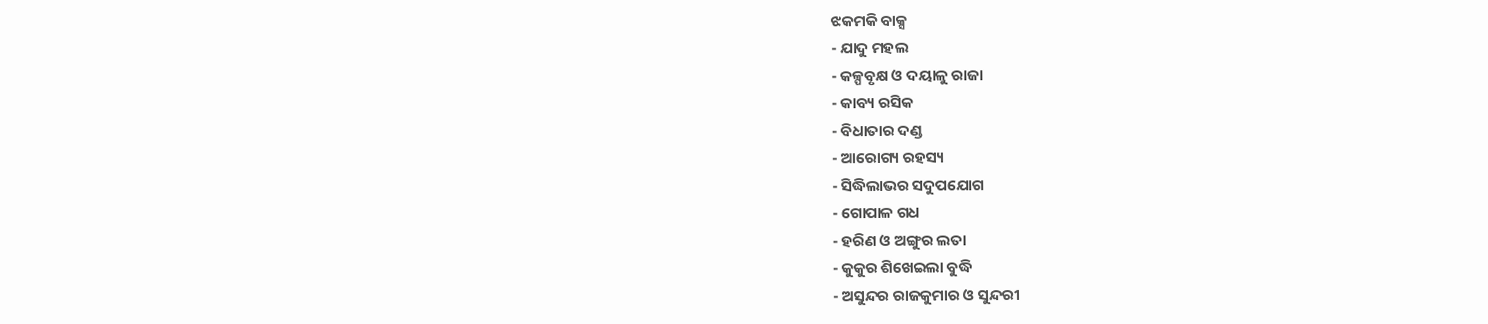ଝକମକି ବାକ୍ସ
- ଯାଦୁ ମହଲ
- କଳ୍ପବୃକ୍ଷ ଓ ଦୟାଳୁ ରାଜା
- କାବ୍ୟ ରସିକ
- ବିଧାତାର ଦଣ୍ଡ
- ଆରୋଗ୍ୟ ରହସ୍ୟ
- ସିଦ୍ଧିଲାଭର ସଦୁପଯୋଗ
- ଗୋପାଳ ଗଧ
- ହରିଣ ଓ ଅଙ୍ଗୁର ଲତା
- କୁକୁର ଶିଖେଇଲା ବୁଦ୍ଧି
- ଅସୁନ୍ଦର ରାଜକୁମାର ଓ ସୁନ୍ଦରୀ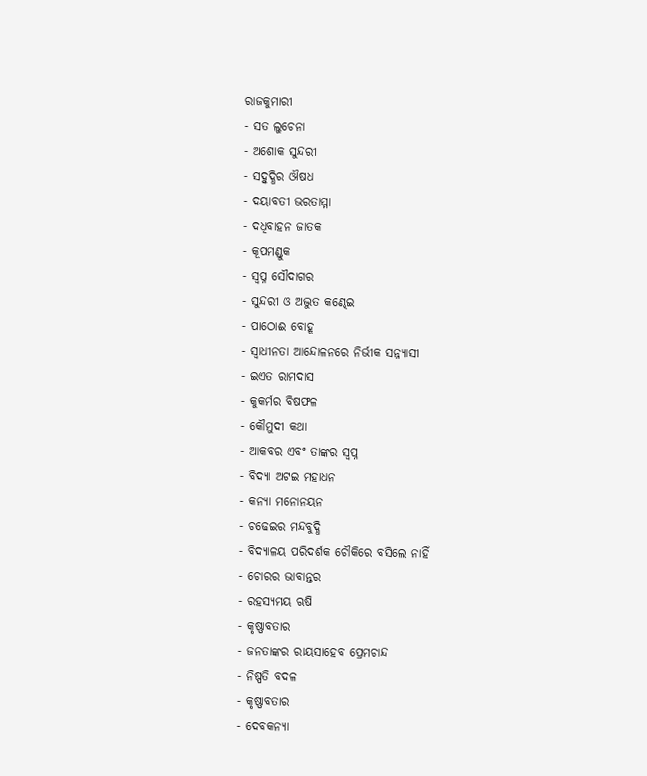ରାଜକୁମାରୀ
- ସତ ଲୁଚେନା
- ଅଶୋକ ସୁନ୍ଦରୀ
- ସଦ୍ବୁଦ୍ଧିର ଔଷଧ
- ଦୟାବତୀ ଭରତାମ୍ମା
- ଦଧିବାହନ ଜାତକ
- କୂପମଣ୍ଡୁକ
- ସ୍ୱପ୍ନ ସୌଦାଗର
- ସୁନ୍ଦରୀ ଓ ଅଦ୍ଭୁତ କଣ୍ଢେଇ
- ପାଠୋଈ ବୋହୂ
- ସ୍ୱାଧୀନତା ଆନ୍ଦୋଳନରେ ନିର୍ଭୀକ ସନ୍ନ୍ୟାସୀ
- ଇଏତ ରାମଦାସ
- କୁକର୍ମର ବିଷଫଳ
- କୌମୁଦୀ କଥା
- ଆକବର ଏବଂ ତାଙ୍କର ସ୍ୱପ୍ନ
- ବିଦ୍ୟା ଅଟଇ ମହାଧନ
- କନ୍ୟା ମନୋନୟନ
- ଚଢେଇର ମନ୍ଦବୁଦ୍ଧି
- ବିଦ୍ୟାଳୟ ପରିଦର୍ଶକ ଚୌକିରେ ବସିଲେ ନାହିଁ
- ଚୋରର ଭାବାନ୍ତର
- ରହସ୍ୟମୟ ଋଷି
- କୃଷ୍ଣାବତାର
- ଜନତାଙ୍କର ରାୟସାହେବ ପ୍ରେମଚାନ୍ଦ
- ନିଷ୍ପତି ବଦଳ
- କୃଷ୍ଣାବତାର
- ଦେବକନ୍ୟା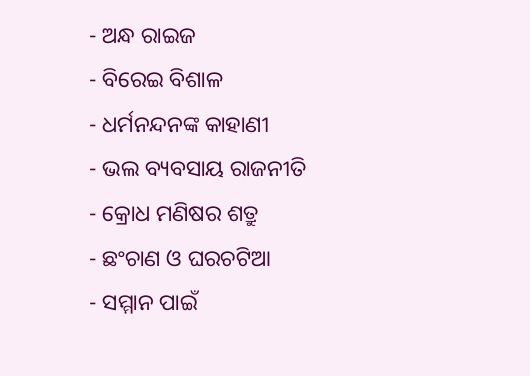- ଅନ୍ଧ ରାଇଜ
- ବିରେଇ ବିଶାଳ
- ଧର୍ମନନ୍ଦନଙ୍କ କାହାଣୀ
- ଭଲ ବ୍ୟବସାୟ ରାଜନୀତି
- କ୍ରୋଧ ମଣିଷର ଶତ୍ରୁ
- ଛଂଚାଣ ଓ ଘରଚଟିଆ
- ସମ୍ମାନ ପାଇଁ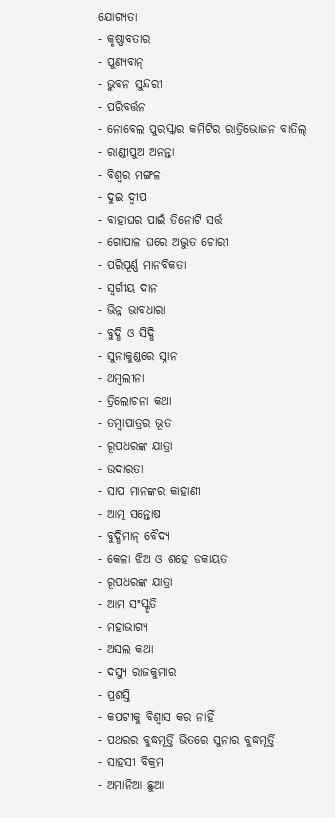ଯୋଗ୍ୟତା
- କୃଷ୍ଣାବତାର
- ପୁଣ୍ୟବାନ୍
- ଭୁବନ ସୁନ୍ଦରୀ
- ପରିବର୍ତ୍ତନ
- ନୋବେଲ ପୁରସ୍କାର କମିଟିର ରାତ୍ରିଭୋଜନ ବାତିଲ୍
- ରାଣ୍ଡୀପୁଅ ଅନନ୍ତା
- ବିଶ୍ୱର ମଙ୍ଗଳ
- ଦୁଇ ଦ୍ୱୀପ
- ବାହାଘର ପାଇଁ ତିନୋଟି ସର୍ତ୍ତ
- ଗୋପାଳ ଘରେ ଅଦ୍ଭୁତ ଚୋରୀ
- ପରିପୂର୍ଣ୍ଣ ମାନବିକତା
- ସ୍ୱର୍ଗୀୟ ଦାନ
- ଭିନ୍ନ ଭାବଧାରା
- ବୁଦ୍ଧି ଓ ସିଦ୍ଧି
- ସୁନାକୁଣ୍ଡରେ ସ୍ନାନ
- ଥମ୍ବଲୀନା
- ତ୍ରିଲୋଚନା କଥା
- ତମ୍ବାପାତ୍ରର ଭୂତ
- ରୂପଧରଙ୍କ ଯାତ୍ରା
- ଉଦାରତା
- ସାପ ମାନଙ୍କର କାହାଣୀ
- ଆତ୍ମ ସନ୍ତୋଷ
- ବୁଦ୍ଧିମାନ୍ ବୈଦ୍ୟ
- କେଳା ଝିଅ ଓ ଶହେ ଡକାୟତ
- ରୂପଧରଙ୍କ ଯାତ୍ରା
- ଆମ ସଂସ୍କୃତି
- ମହାଭାଗ୍ୟ
- ଅସଲ କଥା
- ଦସ୍ୟୁ ରାଜକୁମାର
- ପ୍ରଶସ୍ତି
- କପଟୀକୁ ବିଶ୍ୱାସ କର ନାହିଁ
- ପଥରର ବୁଦ୍ଧମୂର୍ତ୍ତି ଭିତରେ ସୁନାର ବୁଦ୍ଧମୂର୍ତ୍ତି
- ସାହସୀ ବିକ୍ରମ
- ଅମାନିଆ ଛୁଆ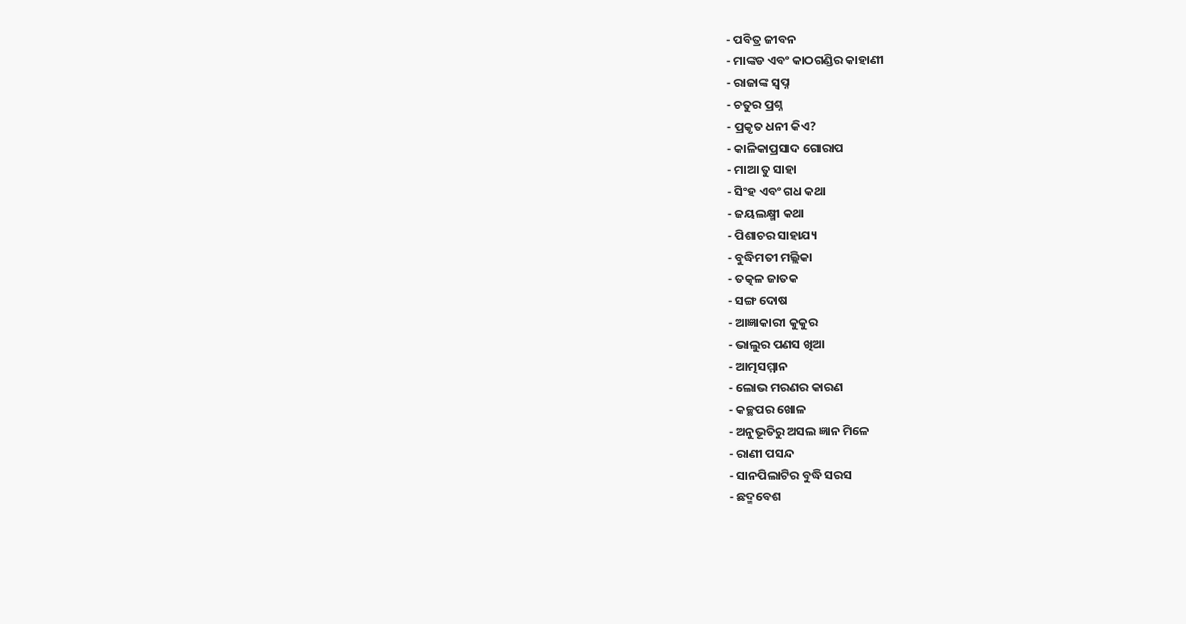- ପବିତ୍ର ଜୀବନ
- ମାଙ୍କଡ ଏବଂ କାଠଗଣ୍ଡିର କାହାଣୀ
- ରାଜାଙ୍କ ସ୍ୱପ୍ନ
- ଚତୁର ପ୍ରଶ୍ନ
- ପ୍ରକୃତ ଧନୀ କିଏ?
- କାଳିକାପ୍ରସାଦ ଗୋରାପ
- ମାଆ ତୁ ସାହା
- ସିଂହ ଏବଂ ଗଧ କଥା
- ଜୟଲକ୍ଷ୍ମୀ କଥା
- ପିଶାଚର ସାହାଯ୍ୟ
- ବୁଦ୍ଧିମତୀ ମଲ୍ଲିକା
- ତତ୍କଳ ଜାତକ
- ସଙ୍ଗ ଦୋଷ
- ଆଜ୍ଞାକାରୀ କୁକୁର
- ଭାଲୁର ପଣସ ଖିଆ
- ଆତ୍ମସମ୍ମାନ
- ଲୋଭ ମରଣର କାରଣ
- କଚ୍ଛପର ଖୋଳ
- ଅନୁଭୂତିରୁ ଅସଲ ଜ୍ଞାନ ମିଳେ
- ରାଣୀ ପସନ୍ଦ
- ସାନପିଲାଟିର ବୁଦ୍ଧି ସରସ
- ଛଦ୍ମବେଶ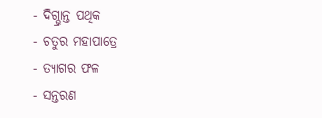- ଦିଗ୍ଭ୍ରାନ୍ତ ପଥିକ
- ଚତୁର ମହାପାତ୍ରେ
- ତ୍ୟାଗର ଫଳ
- ସନ୍ତରଣ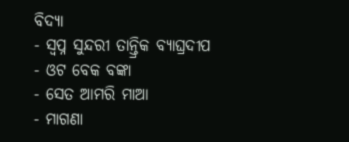ବିଦ୍ୟା
- ସ୍ୱପ୍ନ ସୁନ୍ଦରୀ ତାନ୍ତ୍ରିକ ବ୍ୟାଘ୍ରଦୀପ
- ଓଟ ବେକ ବଙ୍କା
- ସେତ ଆମରି ମାଆ
- ମାଗଣା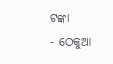ଟଙ୍କା
- ଠେକୁଆ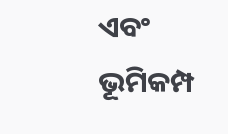ଏବଂ ଭୂମିକମ୍ପ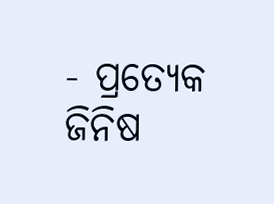- ପ୍ରତ୍ୟେକ ଜିନିଷ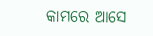କାମରେ ଆସେ